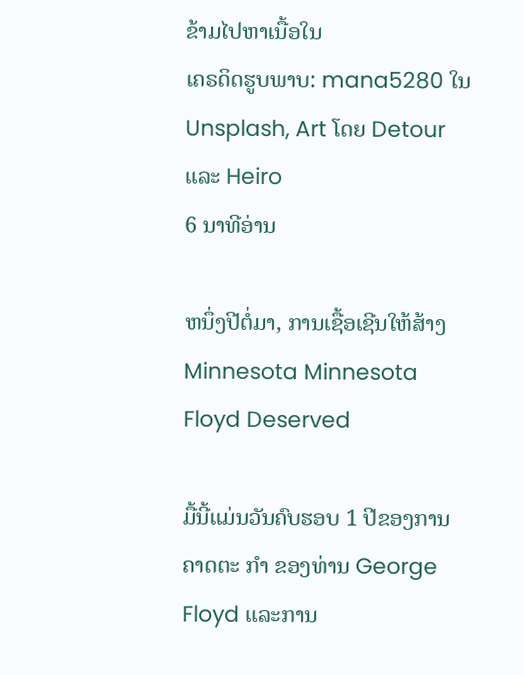ຂ້າມໄປຫາເນື້ອໃນ
ເຄຣດິດຮູບພາບ: mana5280 ໃນ Unsplash, Art ໂດຍ Detour ແລະ Heiro
6 ນາທີອ່ານ

ຫນຶ່ງປີຕໍ່ມາ, ການເຊື້ອເຊີນໃຫ້ສ້າງ Minnesota Minnesota Floyd Deserved

ມື້ນີ້ແມ່ນວັນຄົບຮອບ 1 ປີຂອງການຄາດຕະ ກຳ ຂອງທ່ານ George Floyd ແລະການ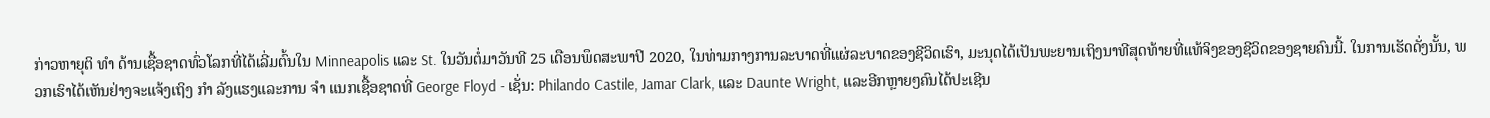ກ່າວຫາຍຸຕິ ທຳ ດ້ານເຊື້ອຊາດທົ່ວໂລກທີ່ໄດ້ເລີ່ມຕົ້ນໃນ Minneapolis ແລະ St. ໃນວັນຕໍ່ມາວັນທີ 25 ເດືອນພຶດສະພາປີ 2020, ໃນທ່າມກາງການລະບາດທີ່ແຜ່ລະບາດຂອງຊີວິດເຮົາ, ມະນຸດໄດ້ເປັນພະຍານເຖິງນາທີສຸດທ້າຍທີ່ແທ້ຈິງຂອງຊີວິດຂອງຊາຍຄົນນີ້. ໃນການເຮັດດັ່ງນັ້ນ, ພວກເຮົາໄດ້ເຫັນຢ່າງຈະແຈ້ງເຖິງ ກຳ ລັງແຮງແລະການ ຈຳ ແນກເຊື້ອຊາດທີ່ George Floyd - ເຊັ່ນ: Philando Castile, Jamar Clark, ແລະ Daunte Wright, ແລະອີກຫຼາຍໆຄົນໄດ້ປະເຊີນ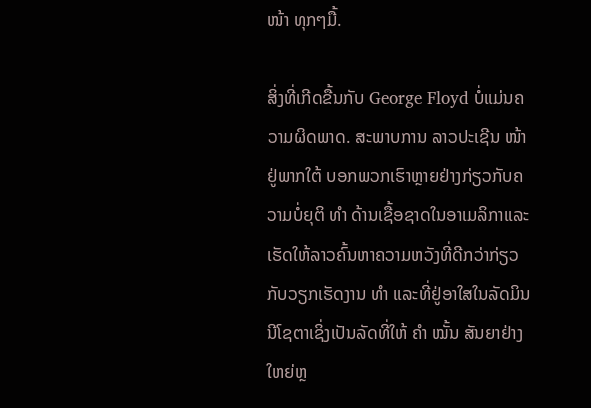ໜ້າ ທຸກໆມື້.

ສິ່ງທີ່ເກີດຂື້ນກັບ George Floyd ບໍ່ແມ່ນຄວາມຜິດພາດ. ສະພາບການ ລາວປະເຊີນ ໜ້າ ຢູ່ພາກໃຕ້ ບອກພວກເຮົາຫຼາຍຢ່າງກ່ຽວກັບຄວາມບໍ່ຍຸຕິ ທຳ ດ້ານເຊື້ອຊາດໃນອາເມລິກາແລະເຮັດໃຫ້ລາວຄົ້ນຫາຄວາມຫວັງທີ່ດີກວ່າກ່ຽວກັບວຽກເຮັດງານ ທຳ ແລະທີ່ຢູ່ອາໃສໃນລັດມິນນີໂຊຕາເຊິ່ງເປັນລັດທີ່ໃຫ້ ຄຳ ໝັ້ນ ສັນຍາຢ່າງໃຫຍ່ຫຼ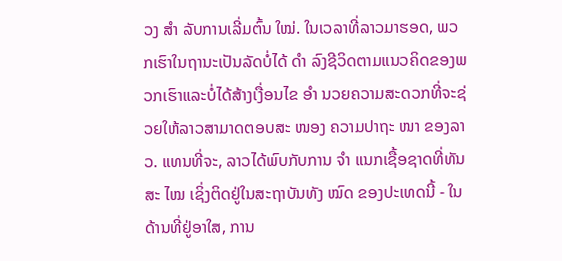ວງ ສຳ ລັບການເລີ່ມຕົ້ນ ໃໝ່. ໃນເວລາທີ່ລາວມາຮອດ, ພວກເຮົາໃນຖານະເປັນລັດບໍ່ໄດ້ ດຳ ລົງຊີວິດຕາມແນວຄິດຂອງພວກເຮົາແລະບໍ່ໄດ້ສ້າງເງື່ອນໄຂ ອຳ ນວຍຄວາມສະດວກທີ່ຈະຊ່ວຍໃຫ້ລາວສາມາດຕອບສະ ໜອງ ຄວາມປາຖະ ໜາ ຂອງລາວ. ແທນທີ່ຈະ, ລາວໄດ້ພົບກັບການ ຈຳ ແນກເຊື້ອຊາດທີ່ທັນສະ ໄໝ ເຊິ່ງຕິດຢູ່ໃນສະຖາບັນທັງ ໝົດ ຂອງປະເທດນີ້ - ໃນດ້ານທີ່ຢູ່ອາໃສ, ການ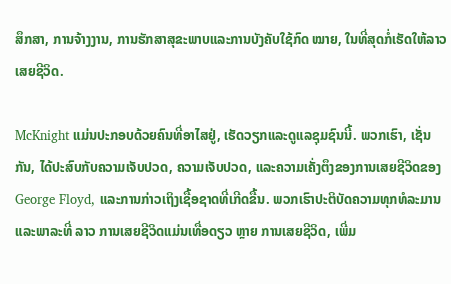ສຶກສາ, ການຈ້າງງານ, ການຮັກສາສຸຂະພາບແລະການບັງຄັບໃຊ້ກົດ ໝາຍ, ໃນທີ່ສຸດກໍ່ເຮັດໃຫ້ລາວເສຍຊີວິດ.

McKnight ແມ່ນປະກອບດ້ວຍຄົນທີ່ອາໄສຢູ່, ເຮັດວຽກແລະດູແລຊຸມຊົນນີ້. ພວກເຮົາ, ເຊັ່ນກັນ, ໄດ້ປະສົບກັບຄວາມເຈັບປວດ, ຄວາມເຈັບປວດ, ແລະຄວາມເຄັ່ງຕຶງຂອງການເສຍຊີວິດຂອງ George Floyd, ແລະການກ່າວເຖິງເຊື້ອຊາດທີ່ເກີດຂື້ນ. ພວກເຮົາປະຕິບັດຄວາມທຸກທໍລະມານແລະພາລະທີ່ ລາວ ການເສຍຊີວິດແມ່ນເທື່ອດຽວ ຫຼາຍ ການເສຍຊີວິດ, ເພີ່ມ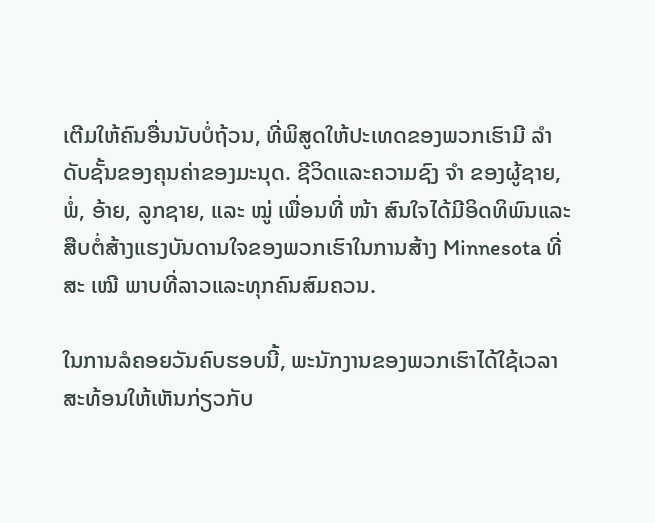ເຕີມໃຫ້ຄົນອື່ນນັບບໍ່ຖ້ວນ, ທີ່ພິສູດໃຫ້ປະເທດຂອງພວກເຮົາມີ ລຳ ດັບຊັ້ນຂອງຄຸນຄ່າຂອງມະນຸດ. ຊີວິດແລະຄວາມຊົງ ຈຳ ຂອງຜູ້ຊາຍ, ພໍ່, ອ້າຍ, ລູກຊາຍ, ແລະ ໝູ່ ເພື່ອນທີ່ ໜ້າ ສົນໃຈໄດ້ມີອິດທິພົນແລະສືບຕໍ່ສ້າງແຮງບັນດານໃຈຂອງພວກເຮົາໃນການສ້າງ Minnesota ທີ່ສະ ເໝີ ພາບທີ່ລາວແລະທຸກຄົນສົມຄວນ.

ໃນການລໍຄອຍວັນຄົບຮອບນີ້, ພະນັກງານຂອງພວກເຮົາໄດ້ໃຊ້ເວລາ ສະທ້ອນໃຫ້ເຫັນກ່ຽວກັບ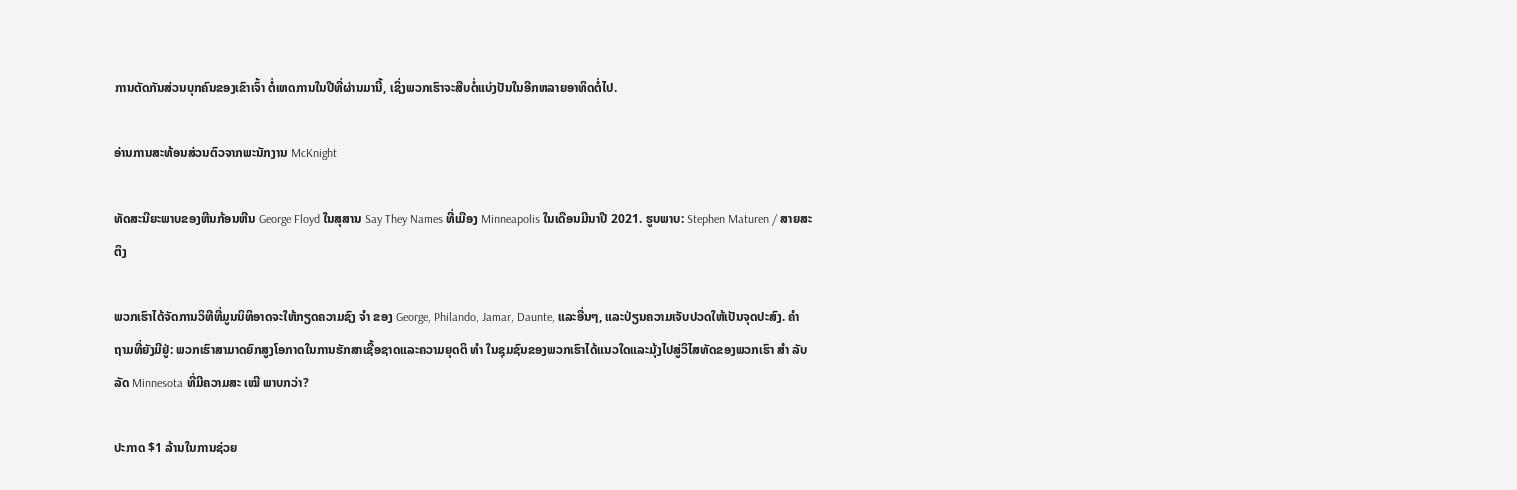ການຕັດກັນສ່ວນບຸກຄົນຂອງເຂົາເຈົ້າ ຕໍ່ເຫດການໃນປີທີ່ຜ່ານມານີ້, ເຊິ່ງພວກເຮົາຈະສືບຕໍ່ແບ່ງປັນໃນອີກຫລາຍອາທິດຕໍ່ໄປ.

ອ່ານການສະທ້ອນສ່ວນຕົວຈາກພະນັກງານ McKnight

ທັດສະນີຍະພາບຂອງຫີນກ້ອນຫີນ George Floyd ໃນສຸສານ Say They Names ທີ່ເມືອງ Minneapolis ໃນເດືອນມີນາປີ 2021. ຮູບພາບ: Stephen Maturen / ສາຍສະຕິງ

ພວກເຮົາໄດ້ຈັດການວິທີທີ່ມູນນິທິອາດຈະໃຫ້ກຽດຄວາມຊົງ ຈຳ ຂອງ George, Philando, Jamar, Daunte, ແລະອື່ນໆ, ແລະປ່ຽນຄວາມເຈັບປວດໃຫ້ເປັນຈຸດປະສົງ. ຄຳ ຖາມທີ່ຍັງມີຢູ່: ພວກເຮົາສາມາດຍົກສູງໂອກາດໃນການຮັກສາເຊື້ອຊາດແລະຄວາມຍຸດຕິ ທຳ ໃນຊຸມຊົນຂອງພວກເຮົາໄດ້ແນວໃດແລະມຸ້ງໄປສູ່ວິໄສທັດຂອງພວກເຮົາ ສຳ ລັບລັດ Minnesota ທີ່ມີຄວາມສະ ເໝີ ພາບກວ່າ?

ປະກາດ $1 ລ້ານໃນການຊ່ວຍ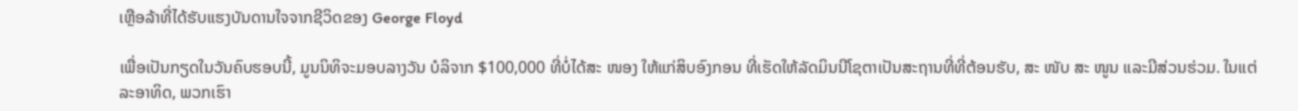ເຫຼືອລ້າທີ່ໄດ້ຮັບແຮງບັນດານໃຈຈາກຊີວິດຂອງ George Floyd

ເພື່ອເປັນກຽດໃນວັນຄົບຮອບນີ້, ມູນນິທິຈະມອບລາງວັນ ບໍລິຈາກ $100,000 ທີ່ບໍ່ໄດ້ສະ ໜອງ ໃຫ້ແກ່ສິບອົງກອນ ທີ່ເຮັດໃຫ້ລັດມິນນີໂຊຕາເປັນສະຖານທີ່ທີ່ຕ້ອນຮັບ, ສະ ໜັບ ສະ ໜູນ ແລະມີສ່ວນຮ່ວມ. ໃນແຕ່ລະອາທິດ, ພວກເຮົາ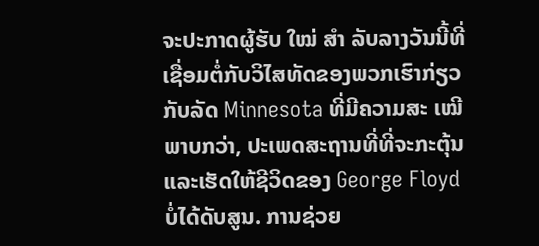ຈະປະກາດຜູ້ຮັບ ໃໝ່ ສຳ ລັບລາງວັນນີ້ທີ່ເຊື່ອມຕໍ່ກັບວິໄສທັດຂອງພວກເຮົາກ່ຽວກັບລັດ Minnesota ທີ່ມີຄວາມສະ ເໝີ ພາບກວ່າ, ປະເພດສະຖານທີ່ທີ່ຈະກະຕຸ້ນແລະເຮັດໃຫ້ຊີວິດຂອງ George Floyd ບໍ່ໄດ້ດັບສູນ. ການຊ່ວຍ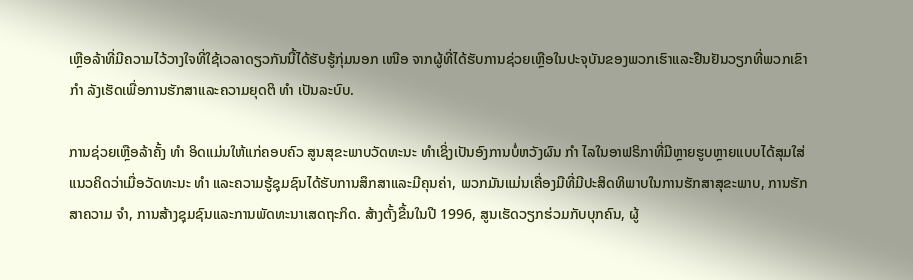ເຫຼືອລ້າທີ່ມີຄວາມໄວ້ວາງໃຈທີ່ໃຊ້ເວລາດຽວກັນນີ້ໄດ້ຮັບຮູ້ກຸ່ມນອກ ເໜືອ ຈາກຜູ້ທີ່ໄດ້ຮັບການຊ່ວຍເຫຼືອໃນປະຈຸບັນຂອງພວກເຮົາແລະຢືນຢັນວຽກທີ່ພວກເຂົາ ກຳ ລັງເຮັດເພື່ອການຮັກສາແລະຄວາມຍຸດຕິ ທຳ ເປັນລະບົບ.

ການຊ່ວຍເຫຼືອລ້າຄັ້ງ ທຳ ອິດແມ່ນໃຫ້ແກ່ຄອບຄົວ ສູນສຸຂະພາບວັດທະນະ ທຳເຊິ່ງເປັນອົງການບໍ່ຫວັງຜົນ ກຳ ໄລໃນອາຟຣິກາທີ່ມີຫຼາຍຮູບຫຼາຍແບບໄດ້ສຸມໃສ່ແນວຄິດວ່າເມື່ອວັດທະນະ ທຳ ແລະຄວາມຮູ້ຊຸມຊົນໄດ້ຮັບການສຶກສາແລະມີຄຸນຄ່າ, ພວກມັນແມ່ນເຄື່ອງມືທີ່ມີປະສິດທິພາບໃນການຮັກສາສຸຂະພາບ, ການຮັກສາຄວາມ ຈຳ, ການສ້າງຊຸມຊົນແລະການພັດທະນາເສດຖະກິດ. ສ້າງຕັ້ງຂື້ນໃນປີ 1996, ສູນເຮັດວຽກຮ່ວມກັບບຸກຄົນ, ຜູ້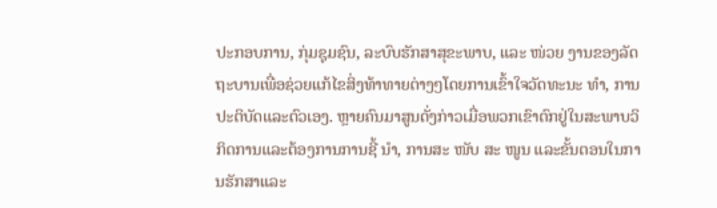ປະກອບການ, ກຸ່ມຊຸມຊົນ, ລະບົບຮັກສາສຸຂະພາບ, ແລະ ໜ່ວຍ ງານຂອງລັດຖະບານເພື່ອຊ່ວຍແກ້ໄຂສິ່ງທ້າທາຍຕ່າງໆໂດຍການເຂົ້າໃຈວັດທະນະ ທຳ, ການປະຕິບັດແລະຕົວເອງ. ຫຼາຍຄົນມາສູນດັ່ງກ່າວເມື່ອພວກເຂົາຕົກຢູ່ໃນສະພາບວິກິດການແລະຕ້ອງການການຊີ້ ນຳ, ການສະ ໜັບ ສະ ໜູນ ແລະຂັ້ນຕອນໃນການຮັກສາແລະ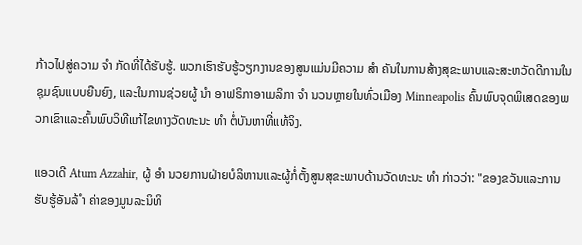ກ້າວໄປສູ່ຄວາມ ຈຳ ກັດທີ່ໄດ້ຮັບຮູ້. ພວກເຮົາຮັບຮູ້ວຽກງານຂອງສູນແມ່ນມີຄວາມ ສຳ ຄັນໃນການສ້າງສຸຂະພາບແລະສະຫວັດດີການໃນຊຸມຊົນແບບຍືນຍົງ, ແລະໃນການຊ່ວຍຜູ້ ນຳ ອາຟຣິກາອາເມລິກາ ຈຳ ນວນຫຼາຍໃນທົ່ວເມືອງ Minneapolis ຄົ້ນພົບຈຸດພິເສດຂອງພວກເຂົາແລະຄົ້ນພົບວິທີແກ້ໄຂທາງວັດທະນະ ທຳ ຕໍ່ບັນຫາທີ່ແທ້ຈິງ.

ແອວເດີ Atum Azzahir, ຜູ້ ອຳ ນວຍການຝ່າຍບໍລິຫານແລະຜູ້ກໍ່ຕັ້ງສູນສຸຂະພາບດ້ານວັດທະນະ ທຳ ກ່າວວ່າ: "ຂອງຂວັນແລະການຮັບຮູ້ອັນລ້ ຳ ຄ່າຂອງມູນລະນິທິ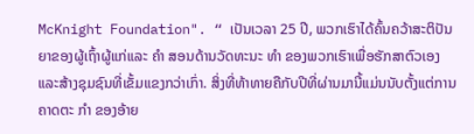McKnight Foundation". “ ເປັນເວລາ 25 ປີ, ພວກເຮົາໄດ້ຄົ້ນຄວ້າສະຕິປັນຍາຂອງຜູ້ເຖົ້າຜູ້ແກ່ແລະ ຄຳ ສອນດ້ານວັດທະນະ ທຳ ຂອງພວກເຮົາເພື່ອຮັກສາຕົວເອງແລະສ້າງຊຸມຊົນທີ່ເຂັ້ມແຂງກວ່າເກົ່າ. ສິ່ງທີ່ທ້າທາຍຄືກັບປີທີ່ຜ່ານມານີ້ແມ່ນນັບຕັ້ງແຕ່ການຄາດຕະ ກຳ ຂອງອ້າຍ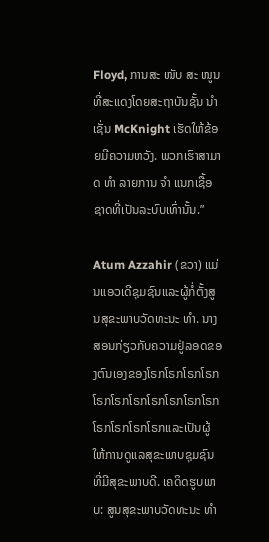Floyd, ການສະ ໜັບ ສະ ໜູນ ທີ່ສະແດງໂດຍສະຖາບັນຊັ້ນ ນຳ ເຊັ່ນ McKnight ເຮັດໃຫ້ຂ້ອຍມີຄວາມຫວັງ. ພວກເຮົາສາມາດ ທຳ ລາຍການ ຈຳ ແນກເຊື້ອຊາດທີ່ເປັນລະບົບເທົ່ານັ້ນ.”

Atum Azzahir (ຂວາ) ແມ່ນແອວເດີຊຸມຊົນແລະຜູ້ກໍ່ຕັ້ງສູນສຸຂະພາບວັດທະນະ ທຳ. ນາງສອນກ່ຽວກັບຄວາມຢູ່ລອດຂອງຕົນເອງຂອງໂຣກໂຣກໂຣກໂຣກໂຣກໂຣກໂຣກໂຣກໂຣກໂຣກໂຣກໂຣກໂຣກໂຣກໂຣກແລະເປັນຜູ້ໃຫ້ການດູແລສຸຂະພາບຊຸມຊົນທີ່ມີສຸຂະພາບດີ. ເຄດິດຮູບພາບ: ສູນສຸຂະພາບວັດທະນະ ທຳ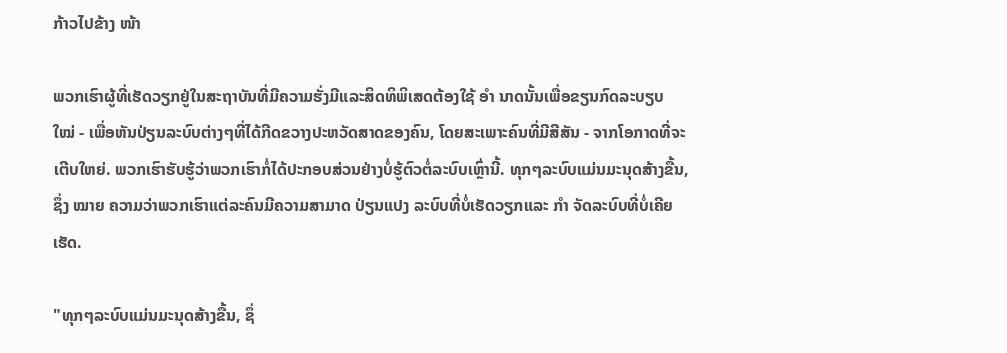ກ້າວໄປຂ້າງ ໜ້າ

ພວກເຮົາຜູ້ທີ່ເຮັດວຽກຢູ່ໃນສະຖາບັນທີ່ມີຄວາມຮັ່ງມີແລະສິດທິພິເສດຕ້ອງໃຊ້ ອຳ ນາດນັ້ນເພື່ອຂຽນກົດລະບຽບ ໃໝ່ - ເພື່ອຫັນປ່ຽນລະບົບຕ່າງໆທີ່ໄດ້ກີດຂວາງປະຫວັດສາດຂອງຄົນ, ໂດຍສະເພາະຄົນທີ່ມີສີສັນ - ຈາກໂອກາດທີ່ຈະເຕີບໃຫຍ່. ພວກເຮົາຮັບຮູ້ວ່າພວກເຮົາກໍ່ໄດ້ປະກອບສ່ວນຢ່າງບໍ່ຮູ້ຕົວຕໍ່ລະບົບເຫຼົ່ານີ້. ທຸກໆລະບົບແມ່ນມະນຸດສ້າງຂື້ນ, ຊຶ່ງ ໝາຍ ຄວາມວ່າພວກເຮົາແຕ່ລະຄົນມີຄວາມສາມາດ ປ່ຽນແປງ ລະບົບທີ່ບໍ່ເຮັດວຽກແລະ ກຳ ຈັດລະບົບທີ່ບໍ່ເຄີຍເຮັດ.

"ທຸກໆລະບົບແມ່ນມະນຸດສ້າງຂື້ນ, ຊຶ່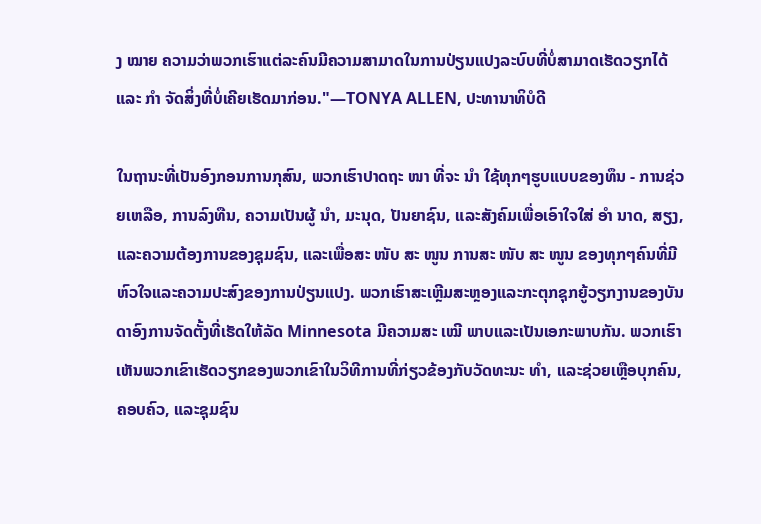ງ ໝາຍ ຄວາມວ່າພວກເຮົາແຕ່ລະຄົນມີຄວາມສາມາດໃນການປ່ຽນແປງລະບົບທີ່ບໍ່ສາມາດເຮັດວຽກໄດ້ແລະ ກຳ ຈັດສິ່ງທີ່ບໍ່ເຄີຍເຮັດມາກ່ອນ."—TONYA ALLEN, ປະທານາທິບໍດີ

ໃນຖານະທີ່ເປັນອົງກອນການກຸສົນ, ພວກເຮົາປາດຖະ ໜາ ທີ່ຈະ ນຳ ໃຊ້ທຸກໆຮູບແບບຂອງທຶນ - ການຊ່ວຍເຫລືອ, ການລົງທືນ, ຄວາມເປັນຜູ້ ນຳ, ມະນຸດ, ປັນຍາຊົນ, ແລະສັງຄົມເພື່ອເອົາໃຈໃສ່ ອຳ ນາດ, ສຽງ, ແລະຄວາມຕ້ອງການຂອງຊຸມຊົນ, ແລະເພື່ອສະ ໜັບ ສະ ໜູນ ການສະ ໜັບ ສະ ໜູນ ຂອງທຸກໆຄົນທີ່ມີ ຫົວໃຈແລະຄວາມປະສົງຂອງການປ່ຽນແປງ. ພວກເຮົາສະເຫຼີມສະຫຼອງແລະກະຕຸກຊຸກຍູ້ວຽກງານຂອງບັນດາອົງການຈັດຕັ້ງທີ່ເຮັດໃຫ້ລັດ Minnesota ມີຄວາມສະ ເໝີ ພາບແລະເປັນເອກະພາບກັນ. ພວກເຮົາເຫັນພວກເຂົາເຮັດວຽກຂອງພວກເຂົາໃນວິທີການທີ່ກ່ຽວຂ້ອງກັບວັດທະນະ ທຳ, ແລະຊ່ວຍເຫຼືອບຸກຄົນ, ຄອບຄົວ, ແລະຊຸມຊົນ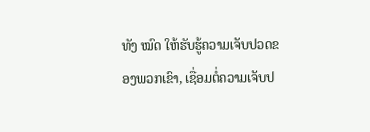ທັງ ໝົດ ໃຫ້ຮັບຮູ້ຄວາມເຈັບປວດຂອງພວກເຂົາ, ເຊື່ອມຕໍ່ຄວາມເຈັບປ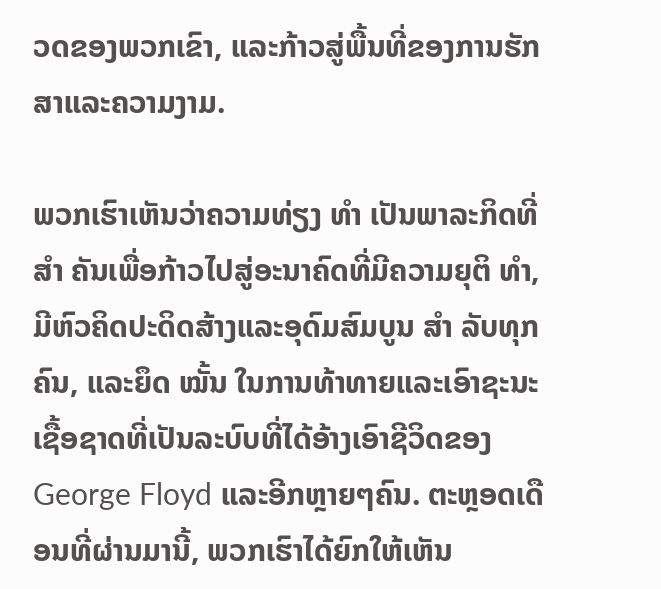ວດຂອງພວກເຂົາ, ແລະກ້າວສູ່ພື້ນທີ່ຂອງການຮັກສາແລະຄວາມງາມ.

ພວກເຮົາເຫັນວ່າຄວາມທ່ຽງ ທຳ ເປັນພາລະກິດທີ່ ສຳ ຄັນເພື່ອກ້າວໄປສູ່ອະນາຄົດທີ່ມີຄວາມຍຸຕິ ທຳ, ມີຫົວຄິດປະດິດສ້າງແລະອຸດົມສົມບູນ ສຳ ລັບທຸກຄົນ, ແລະຍຶດ ໝັ້ນ ໃນການທ້າທາຍແລະເອົາຊະນະເຊື້ອຊາດທີ່ເປັນລະບົບທີ່ໄດ້ອ້າງເອົາຊີວິດຂອງ George Floyd ແລະອີກຫຼາຍໆຄົນ. ຕະຫຼອດເດືອນທີ່ຜ່ານມານີ້, ພວກເຮົາໄດ້ຍົກໃຫ້ເຫັນ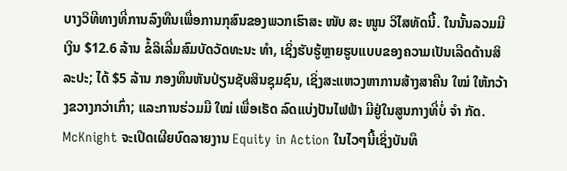ບາງວິທີທາງທີ່ການລົງທືນເພື່ອການກຸສົນຂອງພວກເຮົາສະ ໜັບ ສະ ໜູນ ວິໄສທັດນີ້. ໃນນັ້ນລວມມີເງິນ $12.6 ລ້ານ ຂໍ້ລິເລີ່ມສົມບັດວັດທະນະ ທຳ, ເຊິ່ງຮັບຮູ້ຫຼາຍຮູບແບບຂອງຄວາມເປັນເລີດດ້ານສິລະປະ; ໄດ້ $5 ລ້ານ ກອງທຶນຫັນປ່ຽນຊັບສິນຊຸມຊົນ, ເຊິ່ງສະແຫວງຫາການສ້າງສາຄືນ ໃໝ່ ໃຫ້ກວ້າງຂວາງກວ່າເກົ່າ; ແລະການຮ່ວມມື ໃໝ່ ເພື່ອເຮັດ ລົດແບ່ງປັນໄຟຟ້າ ມີຢູ່ໃນສູນກາງທີ່ບໍ່ ຈຳ ກັດ. McKnight ຈະເປີດເຜີຍບົດລາຍງານ Equity in Action ໃນໄວໆນີ້ເຊິ່ງບັນທຶ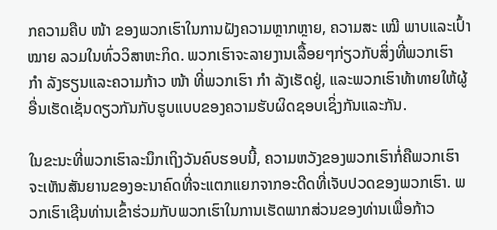ກຄວາມຄືບ ໜ້າ ຂອງພວກເຮົາໃນການຝັງຄວາມຫຼາກຫຼາຍ, ຄວາມສະ ເໝີ ພາບແລະເປົ້າ ໝາຍ ລວມໃນທົ່ວວິສາຫະກິດ. ພວກເຮົາຈະລາຍງານເລື້ອຍໆກ່ຽວກັບສິ່ງທີ່ພວກເຮົາ ກຳ ລັງຮຽນແລະຄວາມກ້າວ ໜ້າ ທີ່ພວກເຮົາ ກຳ ລັງເຮັດຢູ່, ແລະພວກເຮົາທ້າທາຍໃຫ້ຜູ້ອື່ນເຮັດເຊັ່ນດຽວກັນກັບຮູບແບບຂອງຄວາມຮັບຜິດຊອບເຊິ່ງກັນແລະກັນ.

ໃນຂະນະທີ່ພວກເຮົາລະນຶກເຖິງວັນຄົບຮອບນີ້, ຄວາມຫວັງຂອງພວກເຮົາກໍ່ຄືພວກເຮົາຈະເຫັນສັນຍານຂອງອະນາຄົດທີ່ຈະແຕກແຍກຈາກອະດີດທີ່ເຈັບປວດຂອງພວກເຮົາ. ພວກເຮົາເຊີນທ່ານເຂົ້າຮ່ວມກັບພວກເຮົາໃນການເຮັດພາກສ່ວນຂອງທ່ານເພື່ອກ້າວ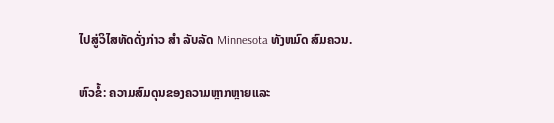ໄປສູ່ວິໄສທັດດັ່ງກ່າວ ສຳ ລັບລັດ Minnesota ທັງຫມົດ ສົມຄວນ.

ຫົວຂໍ້: ຄວາມສົມດຸນຂອງຄວາມຫຼາກຫຼາຍແລະ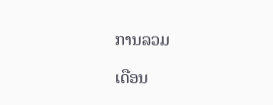ການລວມ

ເດືອນ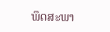ພຶດສະພາ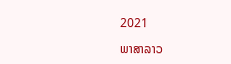2021

ພາສາລາວ